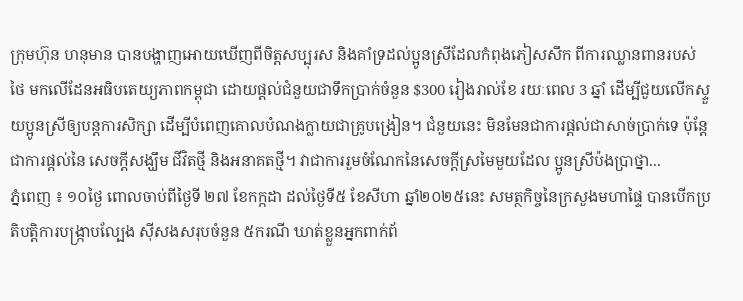ក្រុមហ៊ុន ហនុមាន បានបង្ហាញអោយឃើញពីចិត្តសប្បុរស និងគាំទ្រដល់ប្អូនស្រីដែលកំពុងភៀសសឹក ពីការឈ្លានពានរបស់ថៃ មកលើដែនអធិបតេយ្យភាពកម្ពុជា ដោយផ្តល់ជំនួយជាទឹកប្រាក់ចំនួន $300 រៀងរាល់ខែ រយៈពេល 3 ឆ្នាំ ដើម្បីជួយលើកស្ទួយប្អូនស្រីឲ្យបន្តការសិក្សា ដើម្បីបំពេញគោលបំណងក្លាយជាគ្រូបង្រៀន។ ជំនួយនេះ មិនមែនជាការផ្តល់ជាសាច់ប្រាក់ទេ ប៉ុន្តែជាការផ្តល់នៃ សេចក្ដីសង្ឃឹម ជីវិតថ្មី និងអនាគតថ្មី។ វាជាការរួមចំណែកនៃសេចក្ដីស្រមៃមួយដែល ប្អូនស្រីប៉ងប្រាថ្នា...
ភ្នំពេញ ៖ ១០ថ្ងៃ ពោលចាប់ពីថ្ងៃទី ២៧ ខែកក្កដា ដល់ថ្ងៃទី៥ ខែសីហា ឆ្នាំ២០២៥នេះ សមត្ថកិច្ចនៃក្រសួងមហាផ្ទៃ បានបើកប្រតិបត្តិការបង្ក្រាបល្បែង ស៊ីសងសរុបចំនួន ៥ករណី ឃាត់ខ្លួនអ្នកពាក់ព័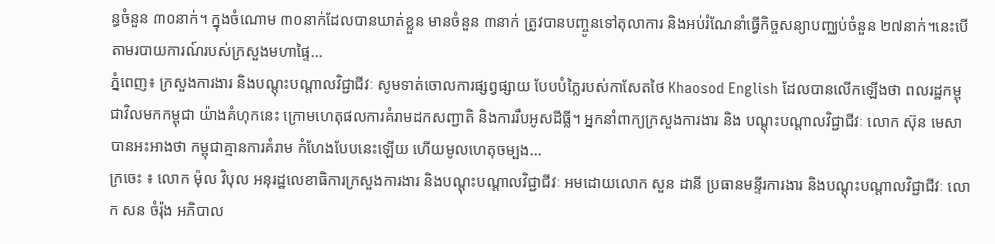ន្ធចំនួន ៣០នាក់។ ក្នុងចំណោម ៣០នាក់ដែលបានឃាត់ខ្លួន មានចំនួន ៣នាក់ ត្រូវបានបញ្ចូនទៅតុលាការ និងអប់រំណែនាំធ្វើកិច្ចសន្យាបញ្ឈប់ចំនួន ២៧នាក់។នេះបើតាមរបាយការណ៍របស់ក្រសួងមហាផ្ទៃ...
ភ្នំពេញ៖ ក្រសួងការងារ និងបណ្តុះបណ្តាលវិជ្ជាជីវៈ សូមទាត់ចោលការផ្សព្វផ្សាយ បែបបំភ្លៃរបស់កាសែតថៃ Khaosod English ដែលបានលើកឡើងថា ពលរដ្ឋកម្ពុជាវិលមកកម្ពុជា យ៉ាងគំហុកនេះ ក្រោមហេតុផលការគំរាមដកសញ្ជាតិ និងការរឹបអូសដីធ្លី។ អ្នកនាំពាក្យក្រសួងការងារ និង បណ្តុះបណ្តាលវិជ្ជាជីវៈ លោក ស៊ុន មេសា បានអះអាងថា កម្ពុជាគ្មានការគំរាម កំហែងបែបនេះឡើយ ហើយមូលហេតុចម្បង...
ក្រចេះ ៖ លោក ម៉ុល វិបុល អនុរដ្ឋលេខាធិការក្រសួងការងារ និងបណ្តុះបណ្តាលវិជ្ជាជីវៈ អមដោយលោក សួន ដានី ប្រធានមន្ទីរការងារ និងបណ្តុះបណ្តាលវិជ្ជាជីវៈ លោក សន ចំរ៉ុង អភិបាល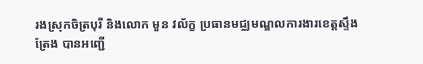រងស្រុកចិត្របុរី និងលោក មួន វល័ក្ខ ប្រធានមជ្ឈមណ្ឌលការងារខេត្តស្ទឹងត្រែង បានអញ្ជើ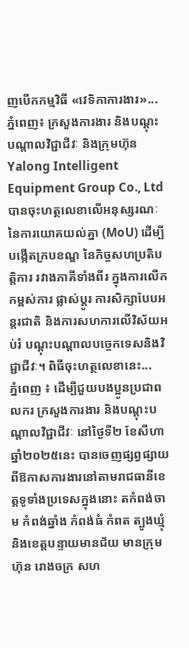ញបើកកម្មវិធី «វេទិកាការងារ»...
ភ្នំពេញ៖ ក្រសួងការងារ និងបណ្ដុះបណ្ដាលវិជ្ជាជីវៈ និងក្រុមហ៊ុន Yalong Intelligent Equipment Group Co., Ltd បានចុះហត្ថលេខាលើអនុស្សរណៈ នៃការយោគយល់គ្នា (MoU) ដើម្បីបង្កើតក្របខណ្ឌ នៃកិច្ចសហប្រតិបត្តិការ រវាងភាគីទាំងពីរ ក្នុងការលើកកម្ពស់ការ ផ្លាស់ប្ដូរ ការសិក្សាបែបអន្តរជាតិ និងការសហការលើវិស័យអប់រំ បណ្ដុះបណ្ដាលបច្ចេកទេសនិងវិជ្ជាជីវៈ។ ពិធីចុះហត្ថលេខានេះ...
ភ្នំពេញ ៖ ដើម្បីជួយបងប្អូនប្រជាពលករ ក្រសួងការងារ និងបណ្តុះបណ្តាលវិជ្ជាជីវៈ នៅថ្ងៃទី២ ខែសីហា ឆ្នាំ២០២៥នេះ បានចេញផ្សព្វផ្សាយពីឱកាសការងារនៅតាមរាជធានីខេត្តទូទាំងប្រទេសក្នុងនោះ តកំពង់ចាម កំពង់ឆ្នាំង កំពង់ធំ កំពត ត្បូងឃ្មុំ និងខេត្តបន្ទាយមានជ័យ មានក្រុមហ៊ុន រោងចក្រ សហ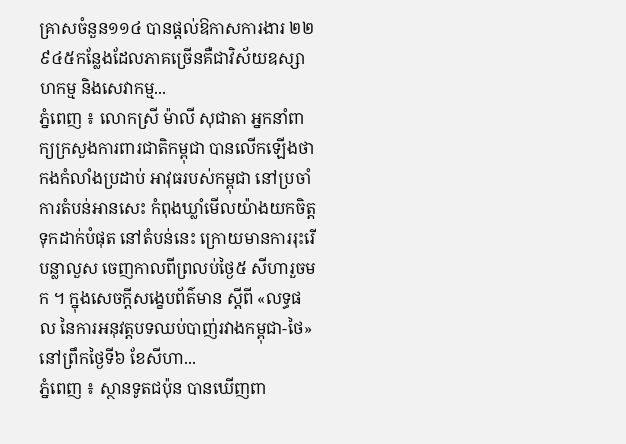គ្រាសចំនួន១១៤ បានផ្តល់ឱកាសការងារ ២២ ៩៤៥កន្លែងដែលភាគច្រើនគឺជាវិស័យឧស្សាហកម្ម និងសេវាកម្ម...
ភ្នំពេញ ៖ លោកស្រី ម៉ាលី សុជាតា អ្នកនាំពាក្យក្រសួងការពារជាតិកម្ពុជា បានលើកឡើងថា កងកំលាំងប្រដាប់ អាវុធរបស់កម្ពុជា នៅប្រចាំការតំបន់អានសេះ កំពុងឃ្លាំមើលយ៉ាងយកចិត្តទុកដាក់បំផុត នៅតំបន់នេះ ក្រោយមានការរុះរើបន្លាលួស ចេញកាលពីព្រលប់ថ្ងៃ៥ សីហារួចមក ។ ក្នុងសេចក្តីសង្ខេបព័ត៌មាន ស្តីពី «លទ្ធផល នៃការអនុវត្តបទឈប់បាញ់រវាងកម្ពុជា-ថៃ» នៅព្រឹកថ្ងៃទី៦ ខែសីហា...
ភ្នំពេញ ៖ ស្ថានទូតជប៉ុន បានឃើញពា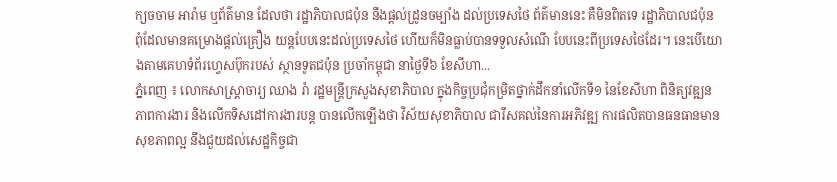ក្យចចាម អារ៉ាម ឬព័ត៌មាន ដែលថា រដ្ឋាភិបាលជប៉ុន នឹងផ្តល់ដ្រូនចម្បាំង ដល់ប្រទេសថៃ ព័ត៌មាននេះ គឺមិនពិតទេ រដ្ឋាភិបាលជប៉ុន ពុំដែលមានគម្រោងផ្តល់គ្រឿង យន្តបែបនេះដល់ប្រទេសថៃ ហើយក៏មិនធ្លាប់បានទទួលសំណើ បែបនេះពីប្រទេសថៃដែរ។ នេះបើយោងតាមគេហទំព័រហ្វេសប៊ុករបស់ ស្ថានទូតជប៉ុន ប្រចាំកម្ពុជា នាថ្ងៃទី៦ ខែសីហា...
ភ្នំពេញ ៖ លោកសាស្ត្រាចារ្យ ឈាង រ៉ា រដ្ឋមន្ត្រីក្រសួងសុខាភិបាល ក្នុងកិច្ចប្រជុំកម្រិតថ្នាក់ដឹកនាំលើកទី១ នៃខែសីហា ពិនិត្យវឌ្ឍនភាពការងារ និងលើកទិសដៅការងារបន្ត បានលើកឡើងថា វិស័យសុខាភិបាល ជារឹសគល់នៃការអភិវឌ្ឍ ការផលិតបានធនធានមានសុខភាពល្អ នឹងជួយដល់សេដ្ឋកិច្ចជា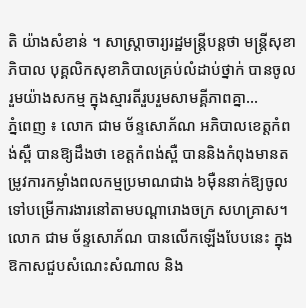តិ យ៉ាងសំខាន់ ។ សាស្រ្តាចារ្យរដ្ឋមន្រ្តីបន្តថា មន្រ្តីសុខាភិបាល បុគ្គលិកសុខាភិបាលគ្រប់លំដាប់ថ្នាក់ បានចូលរួមយ៉ាងសកម្ម ក្នុងស្មារតីរួបរួមសាមគ្គីភាពគ្នា...
ភ្នំពេញ ៖ លោក ជាម ច័ន្ទសោភ័ណ អភិបាលខេត្តកំពង់ស្ពឺ បានឱ្យដឹងថា ខេត្តកំពង់ស្ពឺ បាននិងកំពុងមានតម្រូវការកម្លាំងពលកម្មប្រមាណជាង ៦ម៉ឺននាក់ឱ្យចូលទៅបម្រើការងារនៅតាមបណ្តារោងចក្រ សហគ្រាស។ លោក ជាម ច័ន្ទសោភ័ណ បានលើកឡើងបែបនេះ ក្នុងឱកាសជួបសំណេះសំណាល និង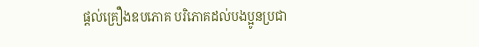ផ្តល់គ្រឿងឧបភោគ បរិភោគដល់បងប្អូនប្រជា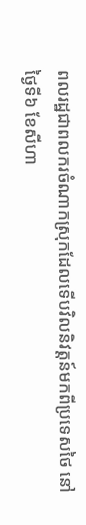ពលរដ្ឋជាពលករចំណាកស្រុកដែលទើបវិលនិវត្តន៍មកពីប្រទេសថៃ នៅថ្ងៃទី៦ ខែសីហា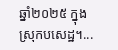ឆ្នាំ២០២៥ ក្នុងស្រុកបសេដ្ឋ។...